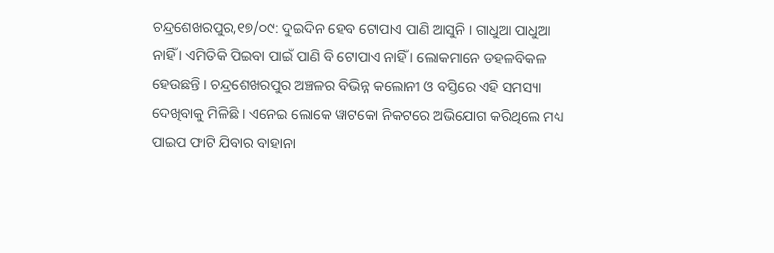ଚନ୍ଦ୍ରଶେଖରପୁର,୧୭/୦୯: ଦୁଇଦିନ ହେବ ଟୋପାଏ ପାଣି ଆସୁନି । ଗାଧୁଆ ପାଧୁଆ ନାହିଁ । ଏମିତିକି ପିଇବା ପାଇଁ ପାଣି ବି ଟୋପାଏ ନାହିଁ । ଲୋକମାନେ ଡହଳବିକଳ ହେଉଛନ୍ତି । ଚନ୍ଦ୍ରଶେଖରପୁର ଅଞ୍ଚଳର ବିଭିନ୍ନ କଲୋନୀ ଓ ବସ୍ତିରେ ଏହି ସମସ୍ୟା ଦେଖିବାକୁ ମିଳିଛି । ଏନେଇ ଲୋକେ ୱାଟକୋ ନିକଟରେ ଅଭିଯୋଗ କରିଥିଲେ ମଧ୍ୟ ପାଇପ ଫାଟି ଯିବାର ବାହାନା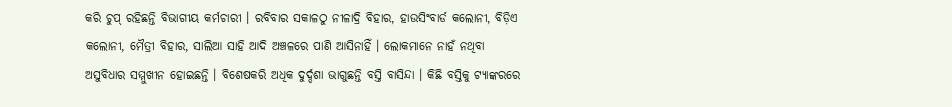କରି ଚୁପ୍ ରହିଛନ୍ତି ବିଭାଗୀୟ କର୍ମଚାରୀ । ରବିବାର ସକାଳଠୁ ନୀଳାଦ୍ରି ବିହାର, ହାଉସିଂବାର୍ଡ କଲୋନୀ, ବିଡ଼ିଏ କଲୋନୀ, ମୈତ୍ରୀ ବିହାର, ସାଲିଆ ସାହି ଆଦି ଅଞ୍ଚଳରେ ପାଣି ଆସିନାହିଁ । ଲୋକମାନେ ନାହଁ ନଥିବା ଅସୁବିଧାର ସମ୍ମୁଖୀନ ହୋଇଛନ୍ତି । ବିଶେଷକରି ଅଧିକ ଦୁର୍ଦ୍ଦଶା ଭାଗୁଛନ୍ତି ବସ୍ତି ବାସିନ୍ଦା । କିଛି ବସ୍ତିକୁ ଟ୍ୟାଙ୍କରରେ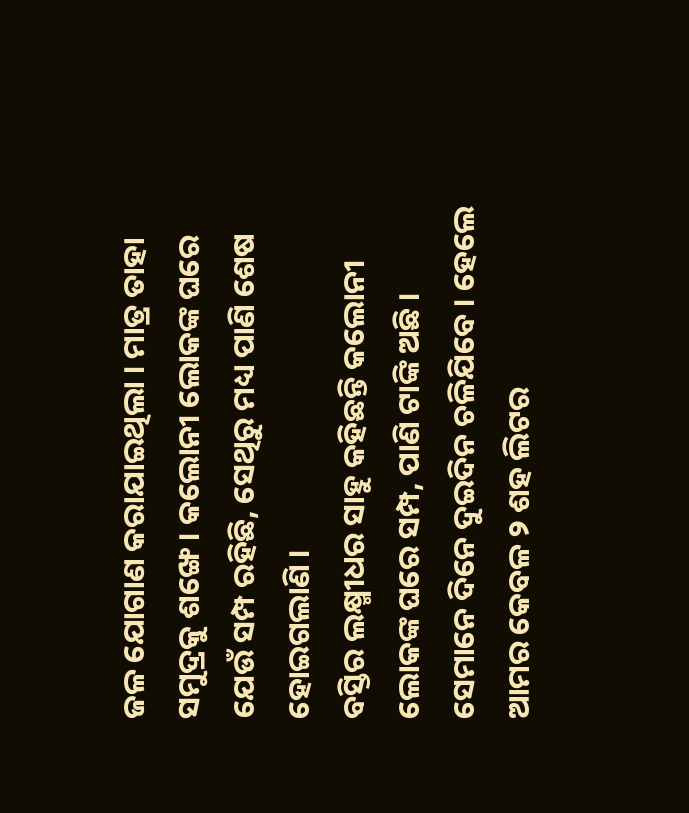ଜଳ ଯୋଗାଣ କରାଯାଇଥିଲା । ମାତ୍ର ତାହା ସମୁଦ୍ରକୁ ଶଙ୍ଖେ । କଲୋନୀ ଲୋକଙ୍କ ଘରେ ଯେଉଁ ସମ୍ପ ରହିଛି, ସେଥିରୁ ମଧ୍ୟ ପାଣି ଶେଷ ହୋଇଗଲାଣି ।
ବସ୍ତିର ଲକ୍ଷ୍ମୀଧର ସାହୁ କହିଛନ୍ତି କଲୋନୀ ଲୋକଙ୍କ ଘରେ ସମ୍ପ, ପାଣି ଟାଙ୍କି ଅଛି । ସେମାନେ ଦିନେ ଦୁଇଦିନ ଚଳିଯିବେ । ହେଲେ ଆମର କେବଳ ୨ ଶହ ଲିଟର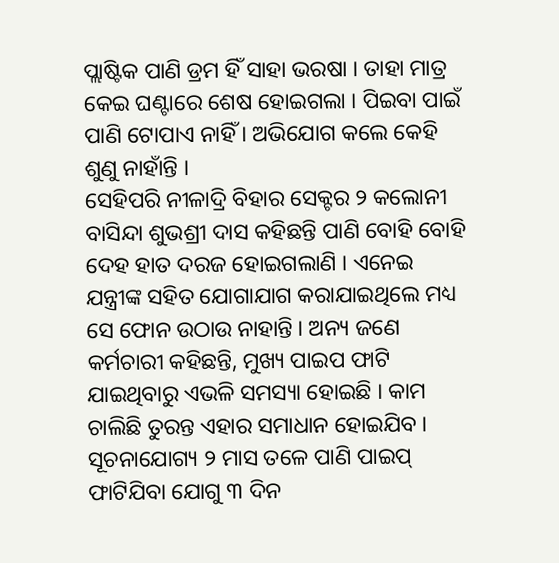ପ୍ଲାଷ୍ଟିକ ପାଣି ଡ୍ରମ ହିଁ ସାହା ଭରଷା । ତାହା ମାତ୍ର କେଇ ଘଣ୍ଟାରେ ଶେଷ ହୋଇଗଲା । ପିଇବା ପାଇଁ ପାଣି ଟୋପାଏ ନାହିଁ । ଅଭିଯୋଗ କଲେ କେହି ଶୁଣୁ ନାହାଁନ୍ତି ।
ସେହିପରି ନୀଳାଦ୍ରି ବିହାର ସେକ୍ଟର ୨ କଲୋନୀ ବାସିନ୍ଦା ଶୁଭଶ୍ରୀ ଦାସ କହିଛନ୍ତି ପାଣି ବୋହି ବୋହି ଦେହ ହାତ ଦରଜ ହୋଇଗଲାଣି । ଏନେଇ ଯନ୍ତ୍ରୀଙ୍କ ସହିତ ଯୋଗାଯାଗ କରାଯାଇଥିଲେ ମଧ୍ୟ ସେ ଫୋନ ଉଠାଉ ନାହାନ୍ତି । ଅନ୍ୟ ଜଣେ କର୍ମଚାରୀ କହିଛନ୍ତି, ମୁଖ୍ୟ ପାଇପ ଫାଟି ଯାଇଥିବାରୁ ଏଭଳି ସମସ୍ୟା ହୋଇଛି । କାମ ଚାଲିଛି ତୁରନ୍ତ ଏହାର ସମାଧାନ ହୋଇଯିବ । ସୂଚନାଯୋଗ୍ୟ ୨ ମାସ ତଳେ ପାଣି ପାଇପ୍ ଫାଟିଯିବା ଯୋଗୁ ୩ ଦିନ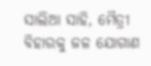ସାଲିଆ ସାହି, ମୈତ୍ରୀ ବିହାରକୁ ଜଳ ଯୋଗାଣ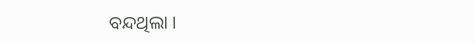ବନ୍ଦଥିଲା ।